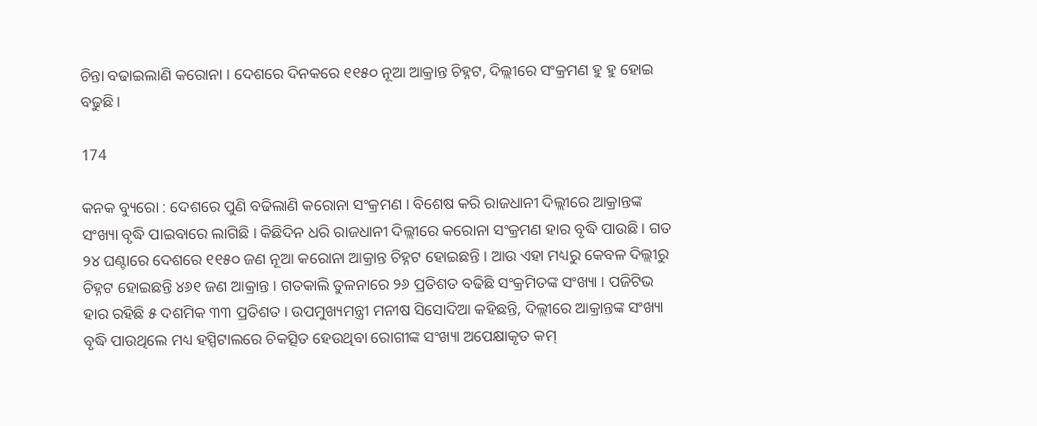ଚିନ୍ତା ବଢାଇଲାଣି କରୋନା । ଦେଶରେ ଦିନକରେ ୧୧୫୦ ନୂଆ ଆକ୍ରାନ୍ତ ଚିହ୍ନଟ, ଦିଲ୍ଲୀରେ ସଂକ୍ରମଣ ହୁ ହୁ ହୋଇ ବଢୁଛି ।

174

କନକ ବ୍ୟୁରୋ : ଦେଶରେ ପୁଣି ବଢିଲାଣି କରୋନା ସଂକ୍ରମଣ । ବିଶେଷ କରି ରାଜଧାନୀ ଦିଲ୍ଲୀରେ ଆକ୍ରାନ୍ତଙ୍କ ସଂଖ୍ୟା ବୃଦ୍ଧି ପାଇବାରେ ଲାଗିଛି । କିଛିଦିନ ଧରି ରାଜଧାନୀ ଦିଲ୍ଲୀରେ କରୋନା ସଂକ୍ରମଣ ହାର ବୃଦ୍ଧି ପାଉଛି । ଗତ ୨୪ ଘଣ୍ଟାରେ ଦେଶରେ ୧୧୫୦ ଜଣ ନୂଆ କରୋନା ଆକ୍ରାନ୍ତ ଚିହ୍ନଟ ହୋଇଛନ୍ତି । ଆଉ ଏହା ମଧ୍ୟରୁ କେବଳ ଦିଲ୍ଲୀରୁ ଚିହ୍ନଟ ହୋଇଛନ୍ତି ୪୬୧ ଜଣ ଆକ୍ରାନ୍ତ । ଗତକାଲି ତୁଳନାରେ ୨୬ ପ୍ରତିଶତ ବଢିଛି ସଂକ୍ରମିତଙ୍କ ସଂଖ୍ୟା । ପଜିଟିଭ ହାର ରହିଛି ୫ ଦଶମିକ ୩୩ ପ୍ରତିଶତ । ଉପମୁଖ୍ୟମନ୍ତ୍ରୀ ମନୀଷ ସିସୋଦିଆ କହିଛନ୍ତି, ଦିଲ୍ଲୀରେ ଆକ୍ରାନ୍ତଙ୍କ ସଂଖ୍ୟା ବୃଦ୍ଧି ପାଉଥିଲେ ମଧ୍ୟ ହସ୍ପିଟାଲରେ ଚିକତ୍ସିତ ହେଉଥିବା ରୋଗୀଙ୍କ ସଂଖ୍ୟା ଅପେକ୍ଷାକୃତ କମ୍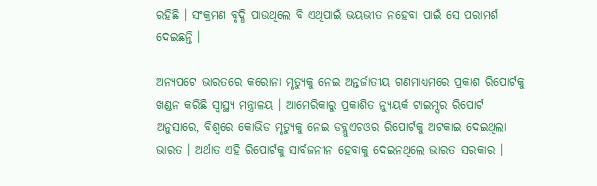ରହିଛି । ସଂକ୍ରମଣ ବୃଦ୍ଧି ପାଉଥିଲେ ବି ଏଥିପାଇଁ ଭୟଭୀତ ନହେବା ପାଇଁ ସେ ପରାମର୍ଶ ଦେଇଛନ୍ତି ।

ଅନ୍ୟପଟେ ଭାରତରେ କରୋନା ମୃତ୍ୟୁକୁ ନେଇ ଅନ୍ତର୍ଜାତୀୟ ଗଣମାଧ୍ୟମରେ ପ୍ରକାଶ ରିପୋର୍ଟକୁ ଖଣ୍ଡନ କରିଛି ସ୍ୱାସ୍ଥ୍ୟ ମନ୍ତ୍ରାଳୟ । ଆମେରିକାରୁ ପ୍ରକାଶିତ ନ୍ୟୁୟର୍କ ଟାଇମ୍ସର ରିପୋର୍ଟ ଅନୁସାରେ, ବିଶ୍ୱରେ କୋଭିଡ ମୃତ୍ୟୁକୁ ନେଇ ଡବ୍ଲୁଏଚଓର ରିପୋର୍ଟକୁ ଅଟକାଇ ଦେଇଥିଲା ଭାରତ । ଅର୍ଥାତ ଏହି ରିପୋର୍ଟକୁ ସାର୍ବଜନୀନ ହେବାକୁ ଦେଇନଥିଲେ ଭାରତ ସରକାର ।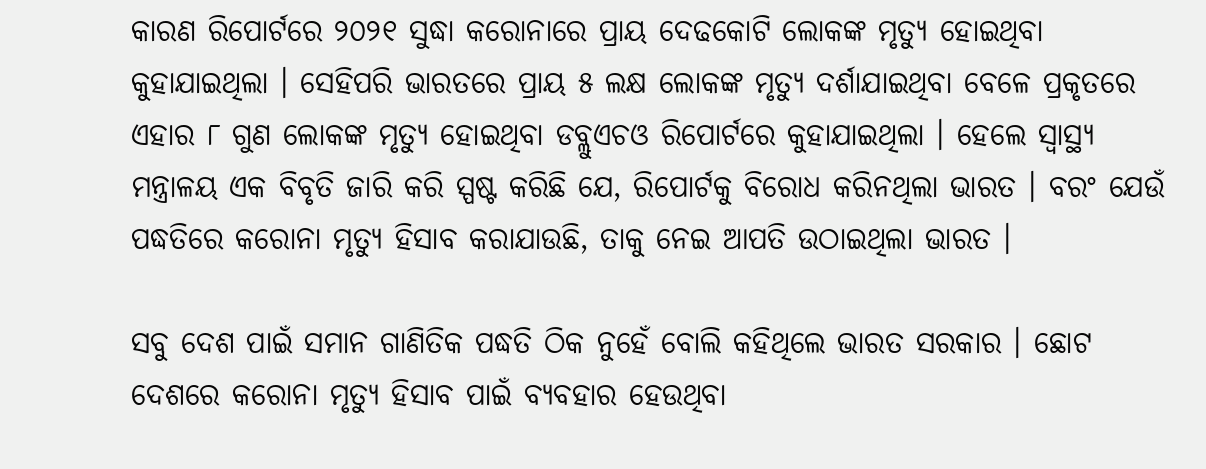କାରଣ ରିପୋର୍ଟରେ ୨୦୨୧ ସୁଦ୍ଧା କରୋନାରେ ପ୍ରାୟ ଦେଢକୋଟି ଲୋକଙ୍କ ମୃତ୍ୟୁ ହୋଇଥିବା କୁହାଯାଇଥିଲା । ସେହିପରି ଭାରତରେ ପ୍ରାୟ ୫ ଲକ୍ଷ ଲୋକଙ୍କ ମୃତ୍ୟୁ ଦର୍ଶାଯାଇଥିବା ବେଳେ ପ୍ରକୃତରେ ଏହାର ୮ ଗୁଣ ଲୋକଙ୍କ ମୃତ୍ୟୁ ହୋଇଥିବା ଡବ୍ଲୁଏଚଓ ରିପୋର୍ଟରେ କୁହାଯାଇଥିଲା । ହେଲେ ସ୍ୱାସ୍ଥ୍ୟ ମନ୍ତ୍ରାଳୟ ଏକ ବିବୃତି ଜାରି କରି ସ୍ପଷ୍ଟ କରିଛି ଯେ, ରିପୋର୍ଟକୁ ବିରୋଧ କରିନଥିଲା ଭାରତ । ବରଂ ଯେଉଁ ପଦ୍ଧତିରେ କରୋନା ମୃତ୍ୟୁ ହିସାବ କରାଯାଉଛି, ତାକୁ ନେଇ ଆପତି ଉଠାଇଥିଲା ଭାରତ ।

ସବୁ ଦେଶ ପାଇଁ ସମାନ ଗାଣିତିକ ପଦ୍ଧତି ଠିକ ନୁହେଁ ବୋଲି କହିଥିଲେ ଭାରତ ସରକାର । ଛୋଟ ଦେଶରେ କରୋନା ମୃତ୍ୟୁ ହିସାବ ପାଇଁ ବ୍ୟବହାର ହେଉଥିବା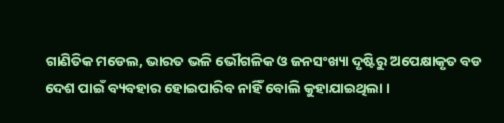ଗାଣିତିକ ମଡେଲ, ଭାରତ ଭଳି ଭୌଗଳିକ ଓ ଜନସଂଖ୍ୟା ଦୃଷ୍ଟିରୁ ଅପେକ୍ଷାକୃତ ବଡ ଦେଶ ପାଇଁ ବ୍ୟବହାର ହୋଇପାରିବ ନାହିଁ ବୋଲି କୁହାଯାଇଥିଲା ।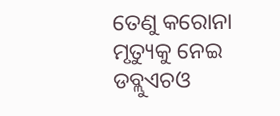ତେଣୁ କରୋନା ମୃତ୍ୟୁକୁ ନେଇ ଡବ୍ଲୁଏଚଓ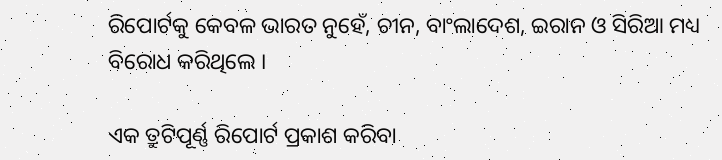ରିପୋର୍ଟକୁ କେବଳ ଭାରତ ନୁହେଁ, ଚୀନ, ବାଂଲାଦେଶ, ଇରାନ ଓ ସିରିଆ ମଧ୍ୟ ବିରୋଧ କରିଥିଲେ ।

ଏକ ତ୍ରୁଟିପୂର୍ଣ୍ଣ ରିପୋର୍ଟ ପ୍ରକାଶ କରିବା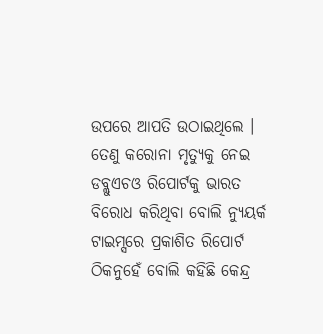ଉପରେ ଆପତି ଉଠାଇଥିଲେ । ତେଣୁ କରୋନା ମୃତ୍ୟୁକୁ ନେଇ ଡବ୍ଲୁଏଚଓ ରିପୋର୍ଟକୁ ଭାରତ ବିରୋଧ କରିଥିବା ବୋଲି ନ୍ୟୁୟର୍କ ଟାଇମ୍ସରେ ପ୍ରକାଶିତ ରିପୋର୍ଟ ଠିକନୁହେଁ ବୋଲି କହିଛି କେନ୍ଦ୍ର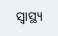ସ୍ୱାସ୍ଥ୍ୟ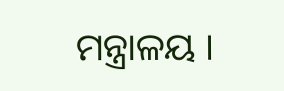ମନ୍ତ୍ରାଳୟ ।